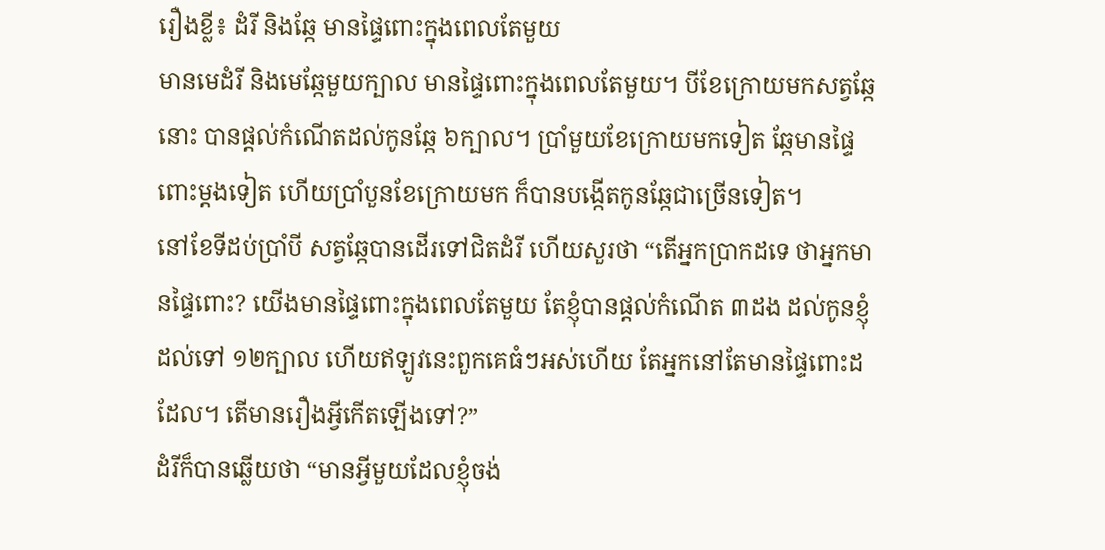រឿងខ្លី៖ ដំរី និងឆ្កែ មានផ្ទៃពោះក្នុងពេលតែមួយ
មានមេដំរី និងមេឆ្កែមួយក្បាល មានផ្ទៃពោះក្នុងពេលតែមួយ។ បីខែក្រោយមកសត្វឆ្កែនោះ បានផ្តល់កំណើតដល់កូនឆ្កែ ៦ក្បាល។ ប្រាំមួយខែក្រោយមកទៀត ឆ្កែមានផ្ទៃពោះម្តងទៀត ហើយប្រាំបួនខែក្រោយមក ក៏បានបង្កើតកូនឆ្កែជាច្រើនទៀត។
នៅខែទីដប់ប្រាំបី សត្វឆ្កែបានដើរទៅជិតដំរី ហើយសួរថា “តើអ្នកប្រាកដទេ ថាអ្នកមានផ្ទៃពោះ? យើងមានផ្ទៃពោះក្នុងពេលតែមួយ តែខ្ញុំបានផ្តល់កំណើត ៣ដង ដល់កូនខ្ញុំដល់ទៅ ១២ក្បាល ហើយឥឡូវនេះពួកគេធំៗអស់ហើយ តែអ្នកនៅតែមានផ្ទៃពោះដដែល។ តើមានរឿងអ្វីកើតឡើងទៅ?”
ដំរីក៏បានឆ្លើយថា “មានអ្វីមួយដែលខ្ញុំចង់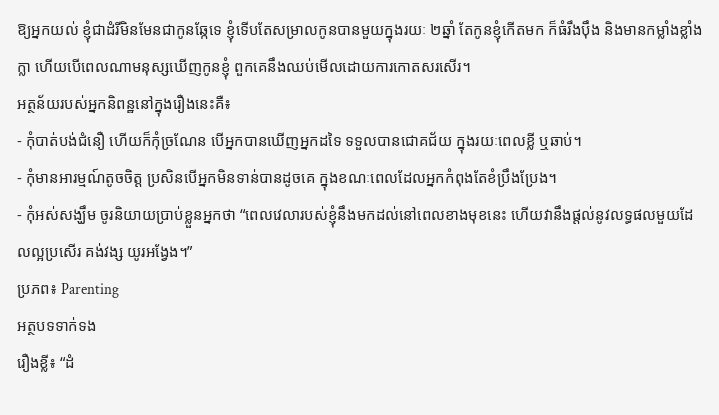ឱ្យអ្នកយល់ ខ្ញុំជាដំរីមិនមែនជាកូនឆ្កែទេ ខ្ញុំទើបតែសម្រាលកូនបានមួយក្នុងរយៈ ២ឆ្នាំ តែកូនខ្ញុំកើតមក ក៏ធំរឹងប៉ឹង និងមានកម្លាំងខ្លាំងក្លា ហើយបើពេលណាមនុស្សឃើញកូនខ្ញុំ ពួកគេនឹងឈប់មើលដោយការកោតសរសើរ។
អត្ថន័យរបស់អ្នកនិពន្ឋនៅក្នុងរឿងនេះគឺ៖
- កុំបាត់បង់ជំនឿ ហើយក៏កុំច្រណែន បើអ្នកបានឃើញអ្នកដទៃ ទទួលបានជោគជ័យ ក្នុងរយៈពេលខ្លី ឬឆាប់។
- កុំមានអារម្មណ៍តូចចិត្ត ប្រសិនបើអ្នកមិនទាន់បានដូចគេ ក្នុងខណៈពេលដែលអ្នកកំពុងតែខំប្រឹងប្រែង។
- កុំអស់សង្ឃឹម ចូរនិយាយប្រាប់ខ្លួនអ្នកថា “ពេលវេលារបស់ខ្ញុំនឹងមកដល់នៅពេលខាងមុខនេះ ហើយវានឹងផ្ដល់នូវលទ្ធផលមួយដែលល្អប្រសើរ គង់វង្ស យូរអង្វែង។”
ប្រភព៖ Parenting
អត្ថបទទាក់ទង
រឿងខ្លី៖ “ដំ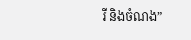រី និងចំណង”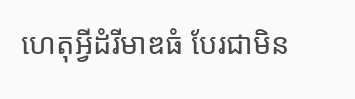ហេតុអ្វីដំរីមាឌធំ បែរជាមិន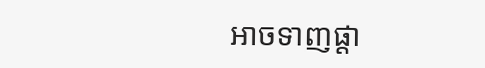អាចទាញផ្ដា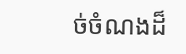ច់ចំណងដ៏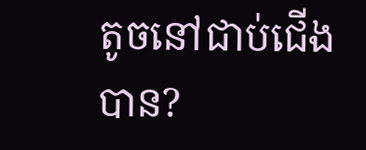តូចនៅជាប់ជើងបាន?